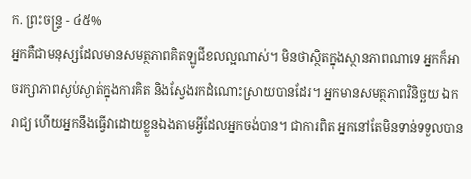ក. ព្រះចន្ទ្រ - ៤៥%
អ្នកគឺជាមនុស្សដែលមានសមត្ថភាពគិតឡូជីខលល្អណាស់។ មិនថាស្ថិតក្នុងស្ថានភាពណាទេ អ្នកក៏អាចរក្សាភាពស្ងប់ស្ងាត់ក្នុងការគិត និងស្វែងរកដំណោះស្រាយបានដែរ។ អ្នកមានសមត្ថភាពវិនិច្ឆយ ឯករាជ្យ ហើយអ្នកនឹងធ្វើវាដោយខ្លួនឯងតាមអ្វីដែលអ្នកចង់បាន។ ជាការពិត អ្នកនៅតែមិនទាន់ទទួលបាន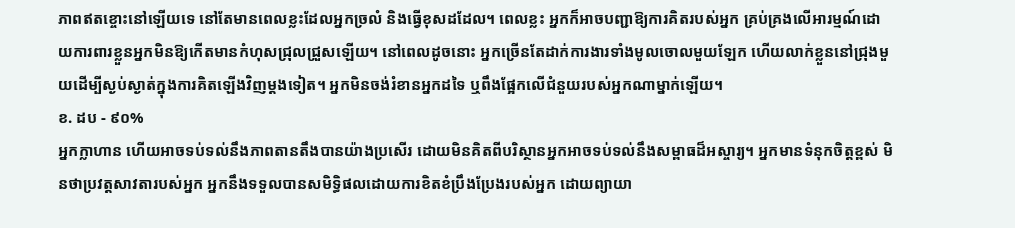ភាពឥតខ្ចោះនៅឡើយទេ នៅតែមានពេលខ្លះដែលអ្នកច្រលំ និងធ្វើខុសដដែល។ ពេលខ្លះ អ្នកក៏អាចបញ្ជាឱ្យការគិតរបស់អ្នក គ្រប់គ្រងលើអារម្មណ៍ដោយការពារខ្លួនអ្នកមិនឱ្យកើតមានកំហុសជ្រុលជ្រួសឡើយ។ នៅពេលដូចនោះ អ្នកច្រើនតែដាក់ការងារទាំងមូលចោលមួយឡែក ហើយលាក់ខ្លួននៅជ្រុងមួយដើម្បីស្ងប់ស្ងាត់ក្នុងការគិតឡើងវិញម្តងទៀត។ អ្នកមិនចង់រំខានអ្នកដទៃ ឬពឹងផ្អែកលើជំនួយរបស់អ្នកណាម្នាក់ឡើយ។
ខ. ដប - ៩០%
អ្នកក្លាហាន ហើយអាចទប់ទល់នឹងភាពតានតឹងបានយ៉ាងប្រសើរ ដោយមិនគិតពីបរិស្ថានអ្នកអាចទប់ទល់នឹងសម្ពាធដ៏អស្ចារ្យ។ អ្នកមានទំនុកចិត្តខ្ពស់ មិនថាប្រវត្តសាវតារបស់អ្នក អ្នកនឹងទទួលបានសមិទ្ធិផលដោយការខិតខំប្រឹងប្រែងរបស់អ្នក ដោយព្យាយា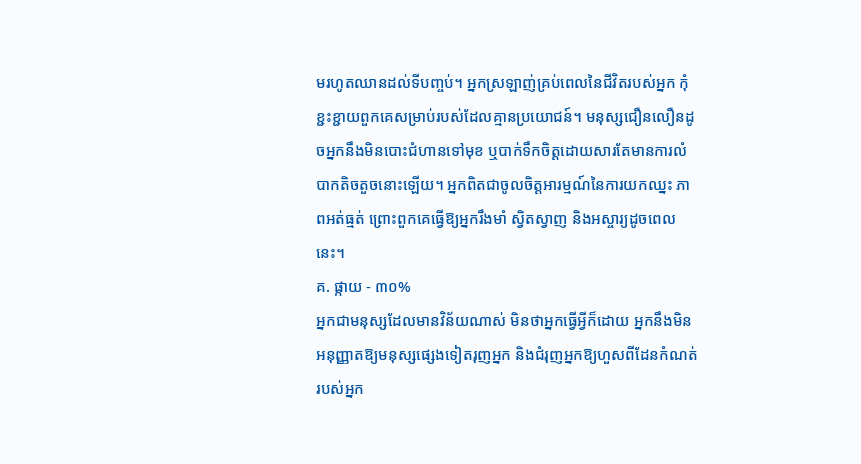មរហូតឈានដល់ទីបញ្ចប់។ អ្នកស្រឡាញ់គ្រប់ពេលនៃជីវិតរបស់អ្នក កុំខ្ជះខ្ជាយពួកគេសម្រាប់របស់ដែលគ្មានប្រយោជន៍។ មនុស្សជឿនលឿនដូចអ្នកនឹងមិនបោះជំហានទៅមុខ ឬបាក់ទឹកចិត្តដោយសារតែមានការលំបាកតិចតួចនោះឡើយ។ អ្នកពិតជាចូលចិត្តអារម្មណ៍នៃការយកឈ្នះ ភាពអត់ធ្មត់ ព្រោះពួកគេធ្វើឱ្យអ្នករឹងមាំ ស្វិតស្វាញ និងអស្ចារ្យដូចពេលនេះ។
គ. ផ្កាយ - ៣០%
អ្នកជាមនុស្សដែលមានវិន័យណាស់ មិនថាអ្នកធ្វើអ្វីក៏ដោយ អ្នកនឹងមិនអនុញ្ញាតឱ្យមនុស្សផ្សេងទៀតរុញអ្នក និងជំរុញអ្នកឱ្យហួសពីដែនកំណត់របស់អ្នក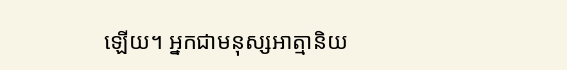ឡើយ។ អ្នកជាមនុស្សអាត្មានិយ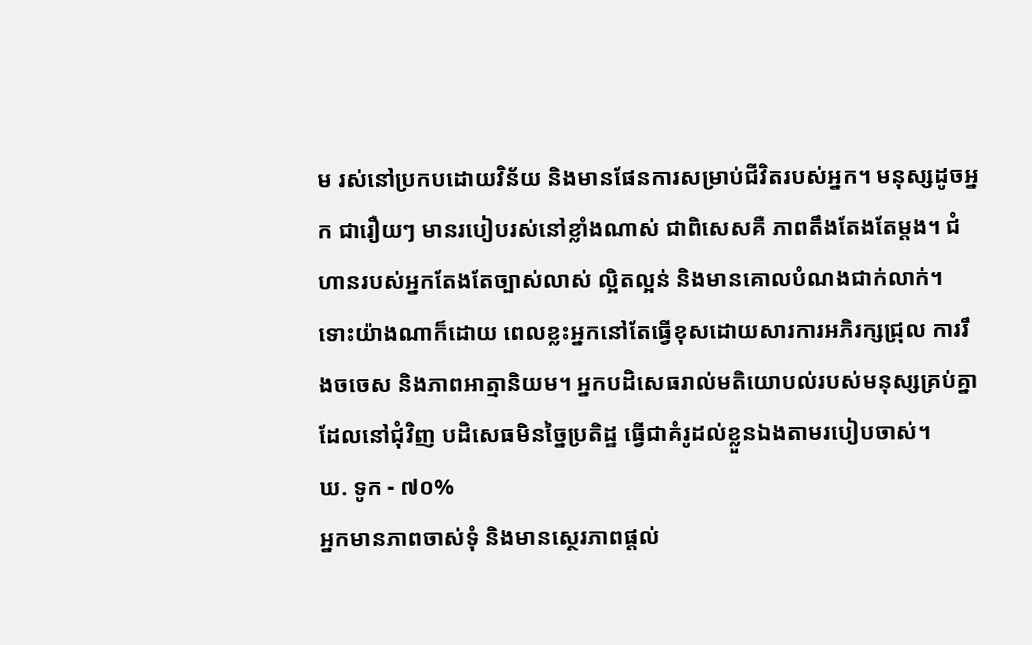ម រស់នៅប្រកបដោយវិន័យ និងមានផែនការសម្រាប់ជីវិតរបស់អ្នក។ មនុស្សដូចអ្នក ជារឿយៗ មានរបៀបរស់នៅខ្លាំងណាស់ ជាពិសេសគឺ ភាពតឹងតែងតែម្ដង។ ជំហានរបស់អ្នកតែងតែច្បាស់លាស់ ល្អិតល្អន់ និងមានគោលបំណងជាក់លាក់។ ទោះយ៉ាងណាក៏ដោយ ពេលខ្លះអ្នកនៅតែធ្វើខុសដោយសារការអភិរក្សជ្រុល ការរឹងចចេស និងភាពអាត្មានិយម។ អ្នកបដិសេធរាល់មតិយោបល់របស់មនុស្សគ្រប់គ្នាដែលនៅជុំវិញ បដិសេធមិនច្នៃប្រតិដ្ឋ ធ្វើជាគំរូដល់ខ្លួនឯងតាមរបៀបចាស់។
ឃ. ទូក - ៧០%
អ្នកមានភាពចាស់ទុំ និងមានស្ថេរភាពផ្តល់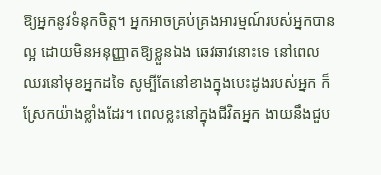ឱ្យអ្នកនូវទំនុកចិត្ត។ អ្នកអាចគ្រប់គ្រងអារម្មណ៍របស់អ្នកបានល្អ ដោយមិនអនុញ្ញាតឱ្យខ្លួនឯង ឆេវឆាវនោះទេ នៅពេលឈរនៅមុខអ្នកដទៃ សូម្បីតែនៅខាងក្នុងបេះដូងរបស់អ្នក ក៏ស្រែកយ៉ាងខ្លាំងដែរ។ ពេលខ្លះនៅក្នុងជីវិតអ្នក ងាយនឹងជួប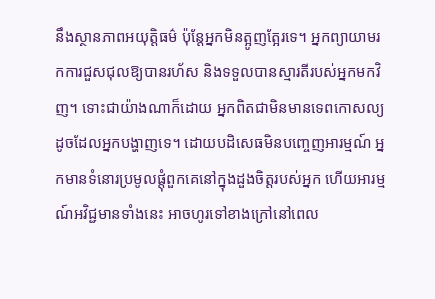នឹងស្ថានភាពអយុត្តិធម៌ ប៉ុន្តែអ្នកមិនត្អូញត្អែរទេ។ អ្នកព្យាយាមរកការជួសជុលឱ្យបានរហ័ស និងទទួលបានស្មារតីរបស់អ្នកមកវិញ។ ទោះជាយ៉ាងណាក៏ដោយ អ្នកពិតជាមិនមានទេពកោសល្យដូចដែលអ្នកបង្ហាញទេ។ ដោយបដិសេធមិនបញ្ចេញអារម្មណ៍ អ្នកមានទំនោរប្រមូលផ្តុំពួកគេនៅក្នុងដួងចិត្តរបស់អ្នក ហើយអារម្មណ៍អវិជ្ជមានទាំងនេះ អាចហូរទៅខាងក្រៅនៅពេល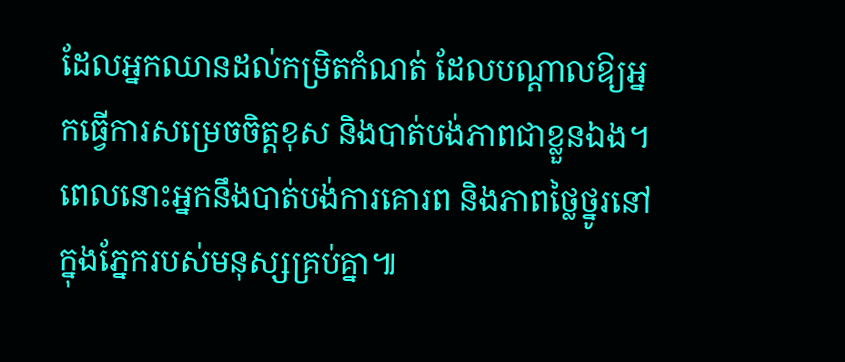ដែលអ្នកឈានដល់កម្រិតកំណត់ ដែលបណ្តាលឱ្យអ្នកធ្វើការសម្រេចចិត្តខុស និងបាត់បង់ភាពជាខ្លួនឯង។ ពេលនោះអ្នកនឹងបាត់បង់ការគោរព និងភាពថ្លៃថ្នូរនៅក្នុងភ្នែករបស់មនុស្សគ្រប់គ្នា៕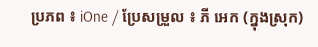ប្រភព ៖ iOne / ប្រែសម្រួល ៖ ភី អេក (ក្នុងស្រុក)